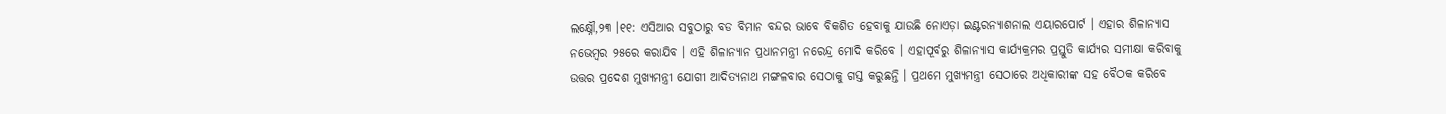ଲକ୍ଷ୍ନୌ,୨୩ ।୧୧: ଏସିଆର ସବୁଠାରୁ ବଡ ବିମାନ ବନ୍ଦର ଭାବେ ବିକଶିତ ହେବାକୁ ଯାଉଛି ନୋଏଡ଼ା ଇଣ୍ଟରନ୍ୟାଶନାଲ ଏୟାରପୋର୍ଟ । ଏହାର ଶିଳାନ୍ୟାସ ନଭେମ୍ବର ୨୫ରେ କରାଯିବ । ଏହି ଶିଳାନ୍ୟାନ ପ୍ରଧାନମନ୍ତ୍ରୀ ନରେନ୍ଦ୍ର ମୋଦି କରିବେ । ଏହାପୂର୍ବରୁ ଶିଳାନ୍ୟାସ କାର୍ଯ୍ୟକ୍ରମର ପ୍ରସ୍ତୁତି କାର୍ଯ୍ୟର ସମୀକ୍ଷା କରିବାକୁ ଉତ୍ତର ପ୍ରଦେଶ ମୁଖ୍ୟମନ୍ତ୍ରୀ ଯୋଗୀ ଆଦିତ୍ୟନାଥ ମଙ୍ଗଳବାର ସେଠାକୁ ଗସ୍ତ କରୁଛନ୍ତି । ପ୍ରଥମେ ମୁଖ୍ୟମନ୍ତ୍ରୀ ସେଠାରେ ଅଧିକାରୀଙ୍କ ସହ ବୈଠକ କରିବେ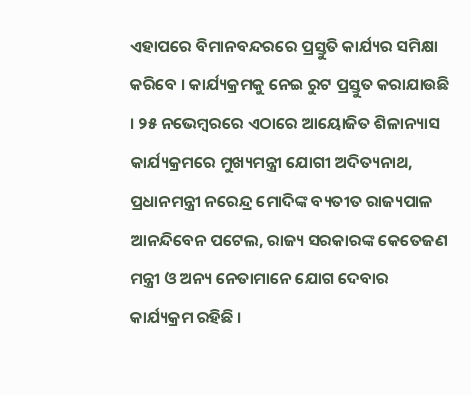ଏହାପରେ ବିମାନବନ୍ଦରରେ ପ୍ରସ୍ତୁତି କାର୍ଯ୍ୟର ସମିକ୍ଷା କରିବେ । କାର୍ଯ୍ୟକ୍ରମକୁ ନେଇ ରୁଟ ପ୍ରସ୍ତୁତ କରାଯାଉଛି । ୨୫ ନଭେମ୍ବରରେ ଏଠାରେ ଆୟୋଜିତ ଶିଳାନ୍ୟାସ କାର୍ଯ୍ୟକ୍ରମରେ ମୁଖ୍ୟମନ୍ତ୍ରୀ ଯୋଗୀ ଅଦିତ୍ୟନାଥ, ପ୍ରଧାନମନ୍ତ୍ରୀ ନରେନ୍ଦ୍ର ମୋଦିଙ୍କ ବ୍ୟତୀତ ରାଜ୍ୟପାଳ ଆନନ୍ଦିବେନ ପଟେଲ, ରାଜ୍ୟ ସରକାରଙ୍କ କେତେଜଣ ମନ୍ତ୍ରୀ ଓ ଅନ୍ୟ ନେତାମାନେ ଯୋଗ ଦେବାର କାର୍ଯ୍ୟକ୍ରମ ରହିଛି ।